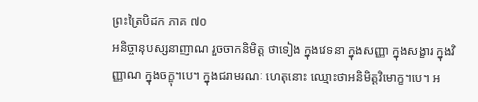ព្រះត្រៃបិដក ភាគ ៧០
អនិច្ចានុបស្សនាញាណ រួចចាកនិមិត្ត ថាទៀង ក្នុងវេទនា ក្នុងសញ្ញា ក្នុងសង្ខារ ក្នុងវិញ្ញាណ ក្នុងចក្ខុ។បេ។ ក្នុងជរាមរណៈ ហេតុនោះ ឈ្មោះថាអនិមិត្តវិមោក្ខ។បេ។ អ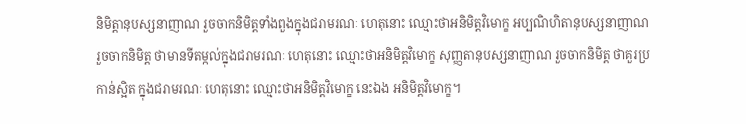និមិត្តានុបស្សនាញាណ រួចចាកនិមិត្តទាំងពួងក្នុងជរាមរណៈ ហេតុនោះ ឈ្មោះថាអនិមិត្តវិមោក្ខ អប្បណិហិតានុបស្សនាញាណ រួចចាកនិមិត្ត ថាមានទីតម្កល់ក្នុងជរាមរណៈ ហេតុនោះ ឈ្មោះថាអនិមិត្តវិមោក្ខ សុញ្ញតានុបស្សនាញាណ រួចចាកនិមិត្ត ថាគួរប្រកាន់ស្អិត ក្នុងជរាមរណៈ ហេតុនោះ ឈ្មោះថាអនិមិត្តវិមោក្ខ នេះឯង អនិមិត្តវិមោក្ខ។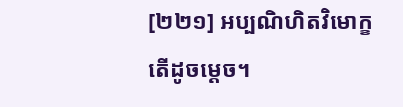[២២១] អប្បណិហិតវិមោក្ខ តើដូចម្ដេច។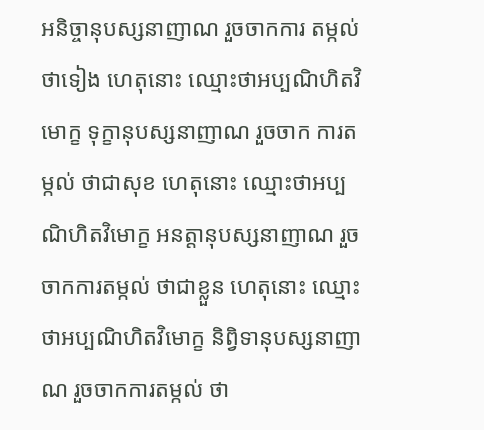អនិច្ចានុបស្សនាញាណ រួចចាកការ តម្កល់ថាទៀង ហេតុនោះ ឈ្មោះថាអប្បណិហិតវិមោក្ខ ទុក្ខានុបស្សនាញាណ រួចចាក ការតម្កល់ ថាជាសុខ ហេតុនោះ ឈ្មោះថាអប្បណិហិតវិមោក្ខ អនត្តានុបស្សនាញាណ រួចចាកការតម្កល់ ថាជាខ្លួន ហេតុនោះ ឈ្មោះថាអប្បណិហិតវិមោក្ខ និព្វិទានុបស្សនាញាណ រួចចាកការតម្កល់ ថា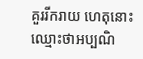គួររីករាយ ហេតុនោះ ឈ្មោះថាអប្បណិ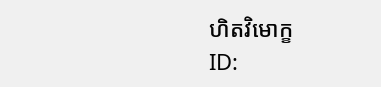ហិតវិមោក្ខ
ID: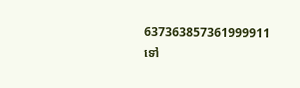637363857361999911
ទៅ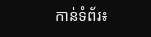កាន់ទំព័រ៖